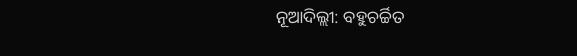ନୂଆଦିଲ୍ଲୀ: ବହୁଚର୍ଚ୍ଚିତ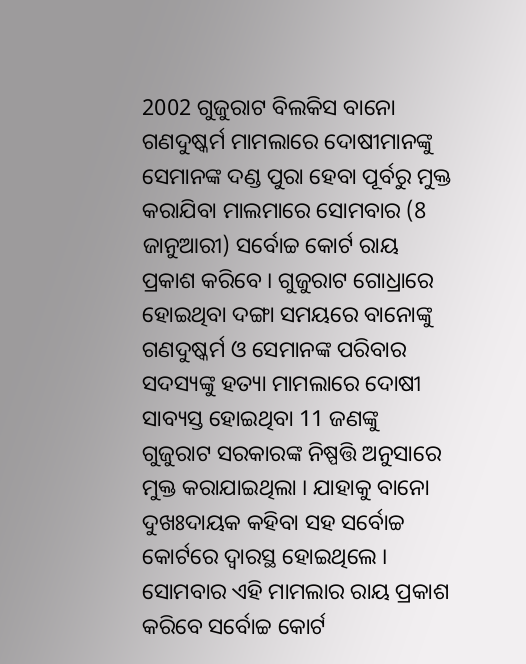2002 ଗୁଜୁରାଟ ବିଲକିସ ବାନୋ ଗଣଦୁଷ୍କର୍ମ ମାମଲାରେ ଦୋଷୀମାନଙ୍କୁ ସେମାନଙ୍କ ଦଣ୍ଡ ପୁରା ହେବା ପୂର୍ବରୁ ମୁକ୍ତ କରାଯିବା ମାଲମାରେ ସୋମବାର (8 ଜାନୁଆରୀ) ସର୍ବୋଚ୍ଚ କୋର୍ଟ ରାୟ ପ୍ରକାଶ କରିବେ । ଗୁଜୁରାଟ ଗୋଧ୍ରାରେ ହୋଇଥିବା ଦଙ୍ଗା ସମୟରେ ବାନୋଙ୍କୁ ଗଣଦୁଷ୍କର୍ମ ଓ ସେମାନଙ୍କ ପରିବାର ସଦସ୍ୟଙ୍କୁ ହତ୍ୟା ମାମଲାରେ ଦୋଷୀ ସାବ୍ୟସ୍ତ ହୋଇଥିବା 11 ଜଣଙ୍କୁ ଗୁଜୁରାଟ ସରକାରଙ୍କ ନିଷ୍ପତ୍ତି ଅନୁସାରେ ମୁକ୍ତ କରାଯାଇଥିଲା । ଯାହାକୁ ବାନୋ ଦୁଖଃଦାୟକ କହିବା ସହ ସର୍ବୋଚ୍ଚ କୋର୍ଟରେ ଦ୍ବାରସ୍ଥ ହୋଇଥିଲେ । ସୋମବାର ଏହି ମାମଲାର ରାୟ ପ୍ରକାଶ କରିବେ ସର୍ବୋଚ୍ଚ କୋର୍ଟ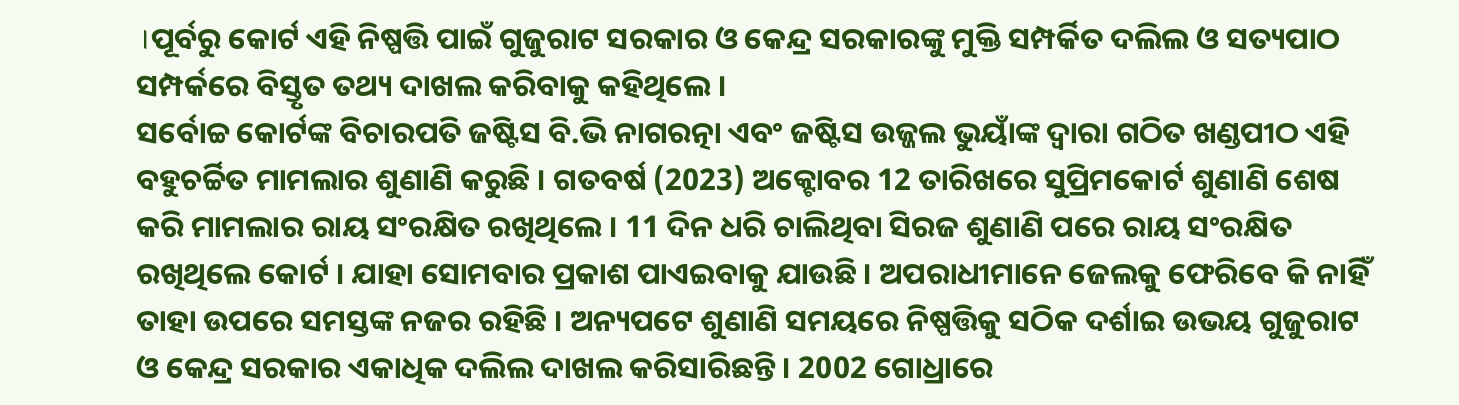।ପୂର୍ବରୁ କୋର୍ଟ ଏହି ନିଷ୍ପତ୍ତି ପାଇଁ ଗୁଜୁରାଟ ସରକାର ଓ କେନ୍ଦ୍ର ସରକାରଙ୍କୁ ମୁକ୍ତି ସମ୍ପର୍କିତ ଦଲିଲ ଓ ସତ୍ୟପାଠ ସମ୍ପର୍କରେ ବିସ୍ତୃତ ତଥ୍ୟ ଦାଖଲ କରିବାକୁ କହିଥିଲେ ।
ସର୍ବୋଚ୍ଚ କୋର୍ଟଙ୍କ ବିଚାରପତି ଜଷ୍ଟିସ ବି.ଭି ନାଗରତ୍ନା ଏବଂ ଜଷ୍ଟିସ ଉଜ୍ଜଲ ଭୁୟାଁଙ୍କ ଦ୍ବାରା ଗଠିତ ଖଣ୍ଡପୀଠ ଏହି ବହୁଚର୍ଚ୍ଚିତ ମାମଲାର ଶୁଣାଣି କରୁଛି । ଗତବର୍ଷ (2023) ଅକ୍ଟୋବର 12 ତାରିଖରେ ସୁପ୍ରିମକୋର୍ଟ ଶୁଣାଣି ଶେଷ କରି ମାମଲାର ରାୟ ସଂରକ୍ଷିତ ରଖିଥିଲେ । 11 ଦିନ ଧରି ଚାଲିଥିବା ସିରଜ ଶୁଣାଣି ପରେ ରାୟ ସଂରକ୍ଷିତ ରଖିଥିଲେ କୋର୍ଟ । ଯାହା ସୋମବାର ପ୍ରକାଶ ପାଏଇବାକୁ ଯାଉଛି । ଅପରାଧୀମାନେ ଜେଲକୁ ଫେରିବେ କି ନାହିଁ ତାହା ଉପରେ ସମସ୍ତଙ୍କ ନଜର ରହିଛି । ଅନ୍ୟପଟେ ଶୁଣାଣି ସମୟରେ ନିଷ୍ପତ୍ତିକୁ ସଠିକ ଦର୍ଶାଇ ଉଭୟ ଗୁଜୁରାଟ ଓ କେନ୍ଦ୍ର ସରକାର ଏକାଧିକ ଦଲିଲ ଦାଖଲ କରିସାରିଛନ୍ତି । 2002 ଗୋଧ୍ରାରେ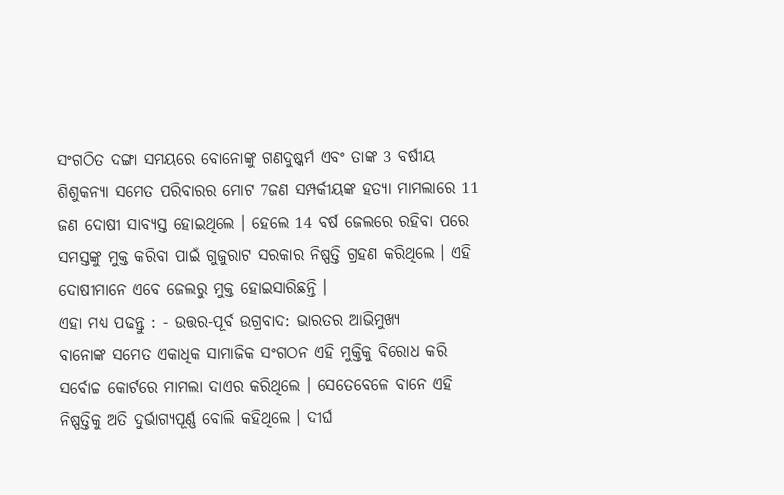ସଂଗଠିତ ଦଙ୍ଗା ସମୟରେ ବୋନୋଙ୍କୁ ଗଣଦୁଷ୍କର୍ମ ଏବଂ ତାଙ୍କ 3 ବର୍ଷୀୟ ଶିଶୁକନ୍ୟା ସମେତ ପରିବାରର ମୋଟ 7ଜଣ ସମ୍ପର୍କୀୟଙ୍କ ହତ୍ୟା ମାମଲାରେ 11 ଜଣ ଦୋଷୀ ସାବ୍ୟସ୍ତ ହୋଇଥିଲେ । ହେଲେ 14 ବର୍ଷ ଜେଲରେ ରହିବା ପରେ ସମସ୍ତଙ୍କୁ ମୁକ୍ତ କରିବା ପାଇଁ ଗୁଜୁରାଟ ସରକାର ନିଷ୍ପତ୍ତି ଗ୍ରହଣ କରିଥିଲେ । ଏହି ଦୋଷୀମାନେ ଏବେ ଜେଲରୁ ମୁକ୍ତ ହୋଇସାରିଛନ୍ତି ।
ଏହା ମଧ୍ୟ ପଢନ୍ତୁ : - ଉତ୍ତର-ପୂର୍ବ ଉଗ୍ରବାଦ: ଭାରତର ଆଭିମୁଖ୍ୟ
ବାନୋଙ୍କ ସମେତ ଏକାଧିକ ସାମାଜିକ ସଂଗଠନ ଏହି ମୁକ୍ତିକୁ ବିରୋଧ କରି ସର୍ବୋଚ୍ଚ କୋର୍ଟରେ ମାମଲା ଦାଏର କରିଥିଲେ । ସେତେବେଳେ ବାନେ ଏହି ନିଷ୍ପତ୍ତିକୁ ଅତି ଦୁର୍ଭାଗ୍ୟପୂର୍ଣ୍ଣ ବୋଲି କହିଥିଲେ । ଦୀର୍ଘ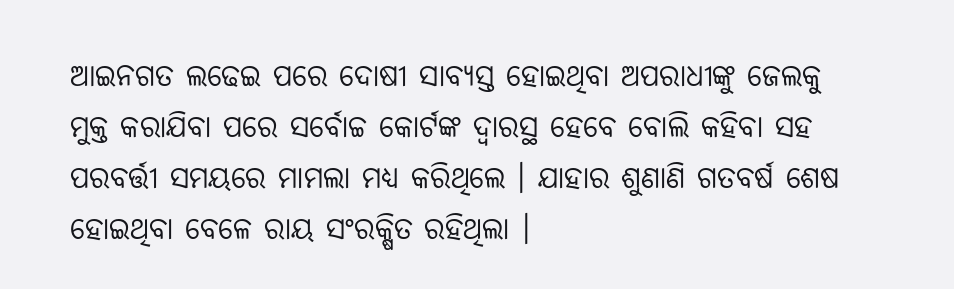ଆଇନଗତ ଲଢେଇ ପରେ ଦୋଷୀ ସାବ୍ୟସ୍ତ ହୋଇଥିବା ଅପରାଧୀଙ୍କୁ ଜେଲକୁ ମୁକ୍ତ କରାଯିବା ପରେ ସର୍ବୋଚ୍ଚ କୋର୍ଟଙ୍କ ଦ୍ବାରସ୍ଥ ହେବେ ବୋଲି କହିବା ସହ ପରବର୍ତ୍ତୀ ସମୟରେ ମାମଲା ମଧ୍ୟ କରିଥିଲେ । ଯାହାର ଶୁଣାଣି ଗତବର୍ଷ ଶେଷ ହୋଇଥିବା ବେଳେ ରାୟ ସଂରକ୍ଷିତ ରହିଥିଲା ।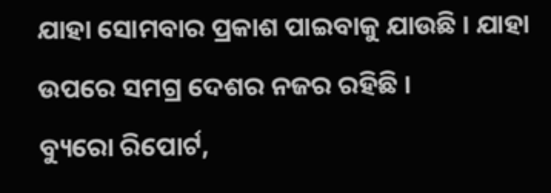ଯାହା ସୋମବାର ପ୍ରକାଶ ପାଇବାକୁ ଯାଉଛି । ଯାହା ଉପରେ ସମଗ୍ର ଦେଶର ନଜର ରହିଛି ।
ବ୍ୟୁରୋ ରିପୋର୍ଟ,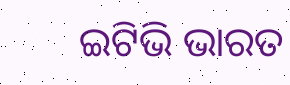ଇଟିଭି ଭାରତ